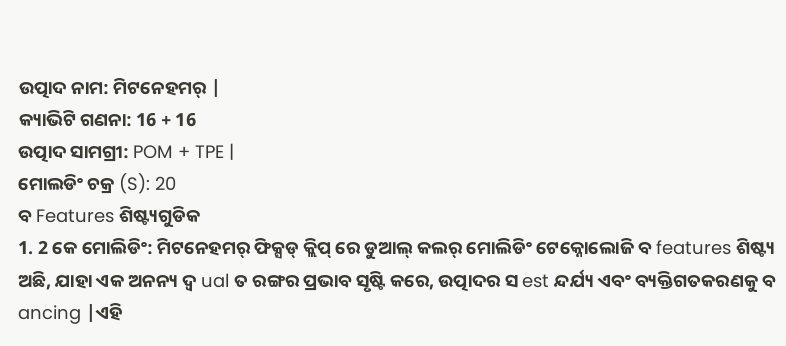ଉତ୍ପାଦ ନାମ: ମିଟନେହମର୍ |
କ୍ୟାଭିଟି ଗଣନା: 16 + 16
ଉତ୍ପାଦ ସାମଗ୍ରୀ: POM + TPE |
ମୋଲଡିଂ ଚକ୍ର (S): 20
ବ Features ଶିଷ୍ଟ୍ୟଗୁଡିକ
1. 2 କେ ମୋଲିଡିଂ: ମିଟନେହମର୍ ଫିକ୍ସଡ୍ କ୍ଲିପ୍ ରେ ଡୁଆଲ୍ କଲର୍ ମୋଲିଡିଂ ଟେକ୍ନୋଲୋଜି ବ features ଶିଷ୍ଟ୍ୟ ଅଛି, ଯାହା ଏକ ଅନନ୍ୟ ଦ୍ୱ ual ତ ରଙ୍ଗର ପ୍ରଭାବ ସୃଷ୍ଟି କରେ, ଉତ୍ପାଦର ସ est ନ୍ଦର୍ଯ୍ୟ ଏବଂ ବ୍ୟକ୍ତିଗତକରଣକୁ ବ ancing |ଏହି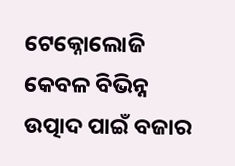ଟେକ୍ନୋଲୋଜି କେବଳ ବିଭିନ୍ନ ଉତ୍ପାଦ ପାଇଁ ବଜାର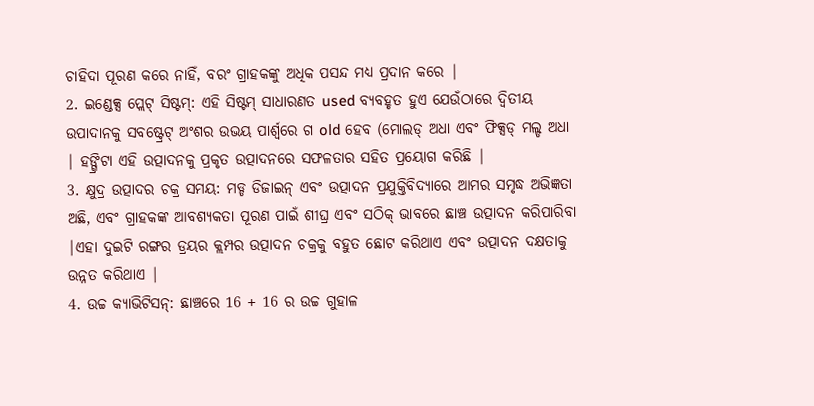ଚାହିଦା ପୂରଣ କରେ ନାହିଁ, ବରଂ ଗ୍ରାହକଙ୍କୁ ଅଧିକ ପସନ୍ଦ ମଧ୍ୟ ପ୍ରଦାନ କରେ |
2. ଇଣ୍ଡେକ୍ସ ପ୍ଲେଟ୍ ସିଷ୍ଟମ୍: ଏହି ସିଷ୍ଟମ୍ ସାଧାରଣତ used ବ୍ୟବହୃତ ହୁଏ ଯେଉଁଠାରେ ଦ୍ୱିତୀୟ ଉପାଦାନକୁ ସବଷ୍ଟ୍ରେଟ୍ ଅଂଶର ଉଭୟ ପାର୍ଶ୍ୱରେ ଗ old ହେବ (ମୋଲଡ୍ ଅଧା ଏବଂ ଫିକ୍ସଡ୍ ମଲ୍ଡ ଅଧା | ହଙ୍ଗ୍ରିଟା ଏହି ଉତ୍ପାଦନକୁ ପ୍ରକୃତ ଉତ୍ପାଦନରେ ସଫଳତାର ସହିତ ପ୍ରୟୋଗ କରିଛି |
3. କ୍ଷୁଦ୍ର ଉତ୍ପାଦର ଚକ୍ର ସମୟ: ମଡ୍ଡ ଡିଜାଇନ୍ ଏବଂ ଉତ୍ପାଦନ ପ୍ରଯୁକ୍ତିବିଦ୍ୟାରେ ଆମର ସମୃଦ୍ଧ ଅଭିଜ୍ଞତା ଅଛି, ଏବଂ ଗ୍ରାହକଙ୍କ ଆବଶ୍ୟକତା ପୂରଣ ପାଇଁ ଶୀଘ୍ର ଏବଂ ସଠିକ୍ ଭାବରେ ଛାଞ୍ଚ ଉତ୍ପାଦନ କରିପାରିବା |ଏହା ଦୁଇଟି ରଙ୍ଗର ଡ୍ରୟର କ୍ଲମ୍ପର ଉତ୍ପାଦନ ଚକ୍ରକୁ ବହୁତ ଛୋଟ କରିଥାଏ ଏବଂ ଉତ୍ପାଦନ ଦକ୍ଷତାକୁ ଉନ୍ନତ କରିଥାଏ |
4. ଉଚ୍ଚ କ୍ୟାଭିଟିସନ୍: ଛାଞ୍ଚରେ 16 + 16 ର ଉଚ୍ଚ ଗୁହାଳ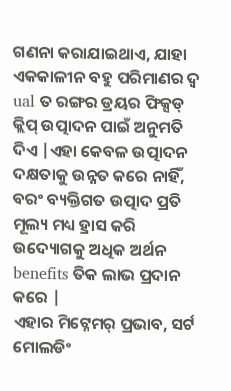ଗଣନା କରାଯାଇଥାଏ, ଯାହା ଏକକାଳୀନ ବହୁ ପରିମାଣର ଦ୍ୱ ual ତ ରଙ୍ଗର ଡ୍ରୟର ଫିକ୍ସଡ୍ କ୍ଲିପ୍ ଉତ୍ପାଦନ ପାଇଁ ଅନୁମତି ଦିଏ |ଏହା କେବଳ ଉତ୍ପାଦନ ଦକ୍ଷତାକୁ ଉନ୍ନତ କରେ ନାହିଁ, ବରଂ ବ୍ୟକ୍ତିଗତ ଉତ୍ପାଦ ପ୍ରତି ମୂଲ୍ୟ ମଧ୍ୟ ହ୍ରାସ କରି ଉଦ୍ୟୋଗକୁ ଅଧିକ ଅର୍ଥନ benefits ତିକ ଲାଭ ପ୍ରଦାନ କରେ |
ଏହାର ମିଟ୍ନେମର୍ ପ୍ରଭାବ, ସର୍ଟ ମୋଲଡିଂ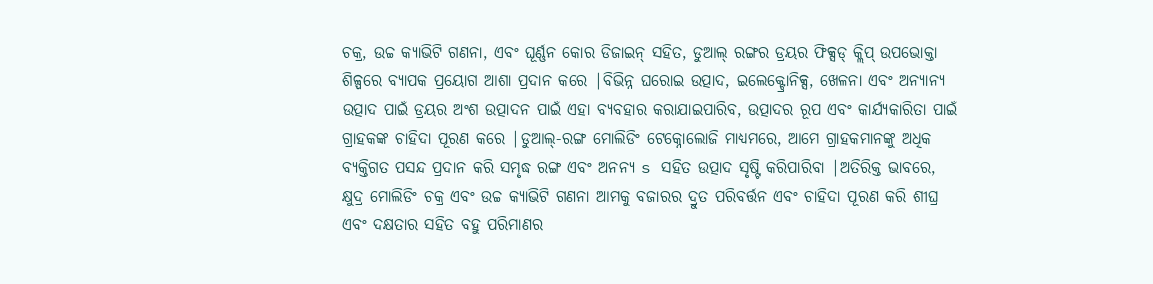ଚକ୍ର, ଉଚ୍ଚ କ୍ୟାଭିଟି ଗଣନା, ଏବଂ ଘୂର୍ଣ୍ଣନ କୋର ଡିଜାଇନ୍ ସହିତ, ଡୁଆଲ୍ ରଙ୍ଗର ଡ୍ରୟର ଫିକ୍ସଡ୍ କ୍ଲିପ୍ ଉପଭୋକ୍ତା ଶିଳ୍ପରେ ବ୍ୟାପକ ପ୍ରୟୋଗ ଆଶା ପ୍ରଦାନ କରେ |ବିଭିନ୍ନ ଘରୋଇ ଉତ୍ପାଦ, ଇଲେକ୍ଟ୍ରୋନିକ୍ସ, ଖେଳନା ଏବଂ ଅନ୍ୟାନ୍ୟ ଉତ୍ପାଦ ପାଇଁ ଡ୍ରୟର ଅଂଶ ଉତ୍ପାଦନ ପାଇଁ ଏହା ବ୍ୟବହାର କରାଯାଇପାରିବ, ଉତ୍ପାଦର ରୂପ ଏବଂ କାର୍ଯ୍ୟକାରିତା ପାଇଁ ଗ୍ରାହକଙ୍କ ଚାହିଦା ପୂରଣ କରେ |ଡୁଆଲ୍-ରଙ୍ଗ ମୋଲିଡିଂ ଟେକ୍ନୋଲୋଜି ମାଧ୍ୟମରେ, ଆମେ ଗ୍ରାହକମାନଙ୍କୁ ଅଧିକ ବ୍ୟକ୍ତିଗତ ପସନ୍ଦ ପ୍ରଦାନ କରି ସମୃଦ୍ଧ ରଙ୍ଗ ଏବଂ ଅନନ୍ୟ s ସହିତ ଉତ୍ପାଦ ସୃଷ୍ଟି କରିପାରିବା |ଅତିରିକ୍ତ ଭାବରେ, କ୍ଷୁଦ୍ର ମୋଲିଡିଂ ଚକ୍ର ଏବଂ ଉଚ୍ଚ କ୍ୟାଭିଟି ଗଣନା ଆମକୁ ବଜାରର ଦ୍ରୁତ ପରିବର୍ତ୍ତନ ଏବଂ ଚାହିଦା ପୂରଣ କରି ଶୀଘ୍ର ଏବଂ ଦକ୍ଷତାର ସହିତ ବହୁ ପରିମାଣର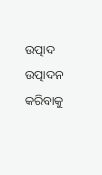ଉତ୍ପାଦ ଉତ୍ପାଦନ କରିବାକୁ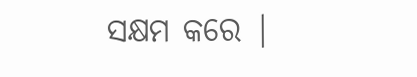ସକ୍ଷମ କରେ |